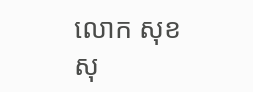លោក សុខ សុ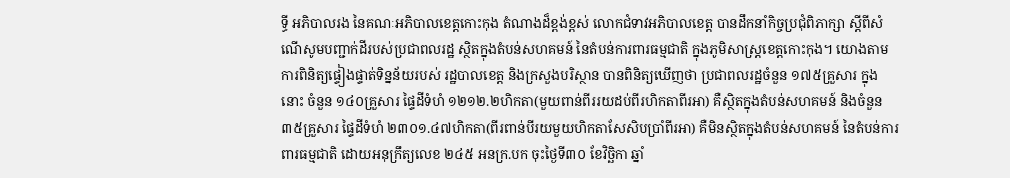ទ្ធី អភិបាលរង នៃគណៈអភិបាលខេត្តកោះកុង តំណាងដ៏ខ្ពង់ខ្ពស់ លោកជំទាវអភិបាលខេត្ត បានដឹកនាំកិច្ចប្រជុំពិភាក្សា ស្តីពីសំណើសូមបញ្ជាក់ដីរបស់ប្រជាពលរដ្ឋ ស្ថិតក្នុងតំបន់សហគមន៍ នៃតំបន់ការពារធម្មជាតិ ក្នុងភូមិសាស្រ្តខេត្តកោះកុង។ យោងតាមការពិនិត្យផ្ទៀងផ្ទាត់ទិន្នន័យរបស់ រដ្ឋបាលខេត្ត និងក្រសួងបរិស្ថាន បានពិនិត្យឃើញថា ប្រជាពលរដ្ឋចំនួន ១៧៥គ្រួសារ ក្នុងនោះ ចំនួន ១៤០គ្រួសារ ផ្ទៃដីទំហំ ១២១២.២ហិកតា(មួយពាន់ពីររយដប់ពីរហិកតាពីរអា) គឺស្ថិតក្នុងតំបន់សហគមន៍ និងចំនួន ៣៥គ្រួសារ ផ្ទៃដីទំហំ ២៣០១.៤៧ហិកតា(ពីរពាន់បីរយមួយហិកតាសែសិបប្រាំពីរអា) គឺមិនស្ថិតក្នុងតំបន់សហគមន៍ នៃតំបន់ការពារធម្មជាតិ ដោយអនុក្រឹត្យលេខ ២៤៥ អនក្រ.បក ចុះថ្ងៃទី៣០ ខែវិច្ឆិកា ឆ្នាំ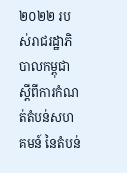២០២២ របស់រាជរដ្ឋាភិបាលកម្ពុជា ស្តីពីការកំណត់តំបន់សហគមន៍ នៃតំបន់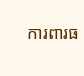ការពារធ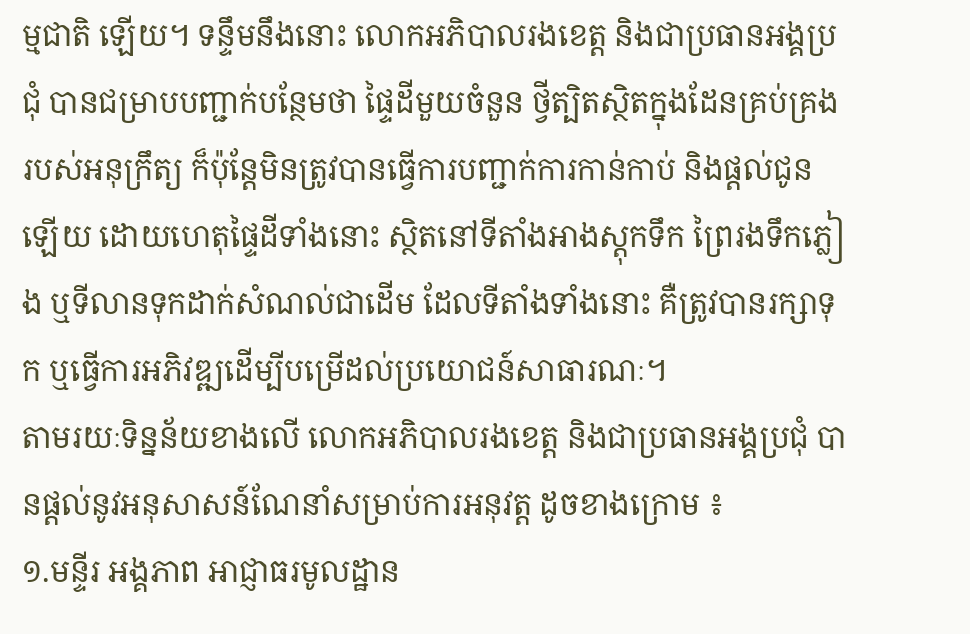ម្មជាតិ ឡើយ។ ទន្ទឹមនឹងនោះ លោកអភិបាលរងខេត្ត និងជាប្រធានអង្គប្រជុំ បានជម្រាបបញ្ជាក់បន្ថែមថា ផ្ទៃដីមួយចំនួន ថ្វីត្បិតស្ថិតក្នុងដែនគ្រប់គ្រងរបស់អនុក្រឹត្យ ក៏ប៉ុន្តែមិនត្រូវបានធ្វើការបញ្ជាក់ការកាន់កាប់ និងផ្តល់ជូនឡើយ ដោយហេតុផ្ទៃដីទាំងនោះ ស្ថិតនៅទីតាំងអាងស្តុកទឹក ព្រៃរងទឹកភ្លៀង ឬទីលានទុកដាក់សំណល់ជាដើម ដែលទីតាំងទាំងនោះ គឺត្រូវបានរក្សាទុក ឬធ្វើការអភិវឌ្ឍដើម្បីបម្រើដល់ប្រយោជន៍សាធារណៈ។
តាមរយៈទិន្នន័យខាងលើ លោកអភិបាលរងខេត្ត និងជាប្រធានអង្គប្រជុំ បានផ្តល់នូវអនុសាសន៍ណែនាំសម្រាប់ការអនុវត្ត ដូចខាងក្រោម ៖
១.មន្ទីរ អង្គភាព អាជ្ញាធរមូលដ្ឋាន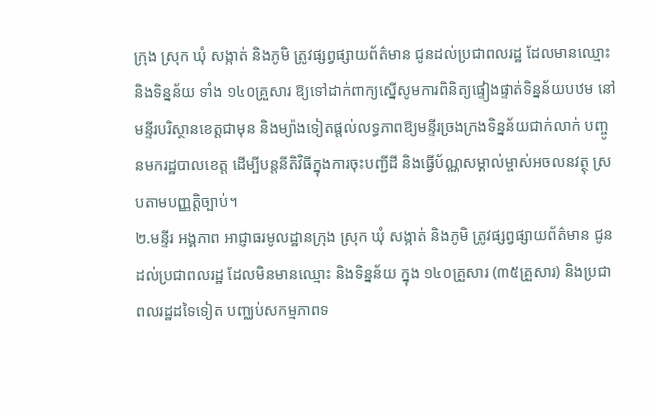ក្រុង ស្រុក ឃុំ សង្កាត់ និងភូមិ ត្រូវផ្សព្វផ្សាយព័ត៌មាន ជូនដល់ប្រជាពលរដ្ឋ ដែលមានឈ្មោះ និងទិន្នន័យ ទាំង ១៤០គ្រួសារ ឱ្យទៅដាក់ពាក្យស្នើសូមការពិនិត្យផ្ទៀងផ្ទាត់ទិន្នន័យបឋម នៅមន្ទីរបរិស្ថានខេត្តជាមុន និងម្យ៉ាងទៀតផ្តល់លទ្ធភាពឱ្យមន្ទីរច្រងក្រងទិន្នន័យជាក់លាក់ បញ្ចូនមករដ្ឋបាលខេត្ត ដើម្បីបន្តនីតិវិធីក្នុងការចុះបញ្ជីដី និងធ្វើប័ណ្ណសម្គាល់ម្ចាស់អចលនវត្ថុ ស្របតាមបញ្ញត្តិច្បាប់។
២.មន្ទីរ អង្គភាព អាជ្ញាធរមូលដ្ឋានក្រុង ស្រុក ឃុំ សង្កាត់ និងភូមិ ត្រូវផ្សព្វផ្សាយព័ត៌មាន ជូនដល់ប្រជាពលរដ្ឋ ដែលមិនមានឈ្មោះ និងទិន្នន័យ ក្នុង ១៤០គ្រួសារ (៣៥គ្រួសារ) និងប្រជាពលរដ្ឋដទៃទៀត បញ្ឈប់សកម្មភាពទ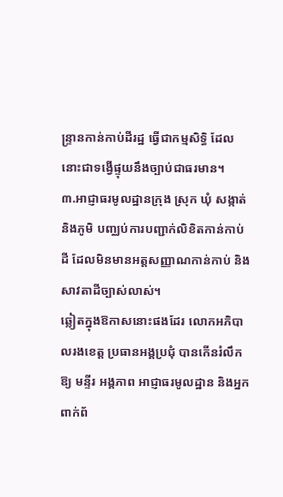ន្រ្ទានកាន់កាប់ដីរដ្ឋ ធ្វើជាកម្មសិទ្ធិ ដែលនោះជាទង្វើផ្ទុយនឹងច្បាប់ជាធរមាន។
៣.អាជ្ញាធរមូលដ្ឋានក្រុង ស្រុក ឃុំ សង្កាត់ និងភូមិ បញ្ឈប់ការបញ្ជាក់លិខិតកាន់កាប់ដី ដែលមិនមានអត្តសញ្ញាណកាន់កាប់ និងសាវតាដីច្បាស់លាស់។
ឆ្លៀតក្នុងឱកាសនោះផងដែរ លោកអភិបាលរងខេត្ត ប្រធានអង្គប្រជុំ បានកើនរំលឹកឱ្យ មន្ទីរ អង្គភាព អាជ្ញាធរមូលដ្ឋាន និងអ្នកពាក់ព័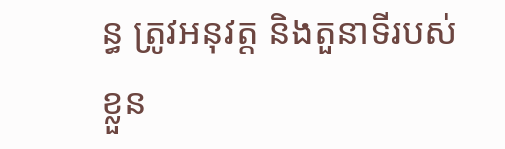ន្ធ ត្រូវអនុវត្ត និងតួនាទីរបស់ខ្លួន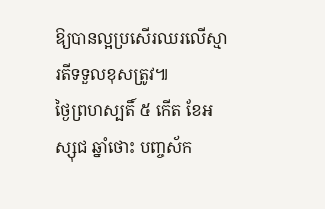ឱ្យបានល្អប្រសើរឈរលើស្មារតីទទួលខុសត្រូវ៕
ថ្ងៃព្រហស្បតិ៍ ៥ កើត ខែអស្សុជ ឆ្នាំថោះ បញ្ចស័ក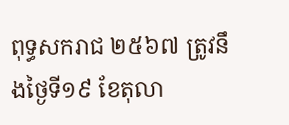ពុទ្ធសករាជ ២៥៦៧ ត្រូវនឹងថ្ងៃទី១៩ ខែតុលា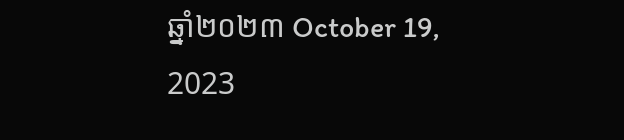ឆ្នាំ២០២៣ October 19, 2023